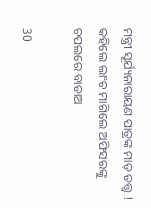ମନ୍ତ୍ରୀ ସୂର୍ଯ୍ୟନାରାୟଣ ପାତ୍ରଙ୍କ ମାଡ଼ ତତ୍ତ୍ୱ ! କହିଲେ ଲାଂଚ ମାଗିଲେ ଅଫିସରଙ୍କୁ ଚପଲରେ ବାଡାଅ

30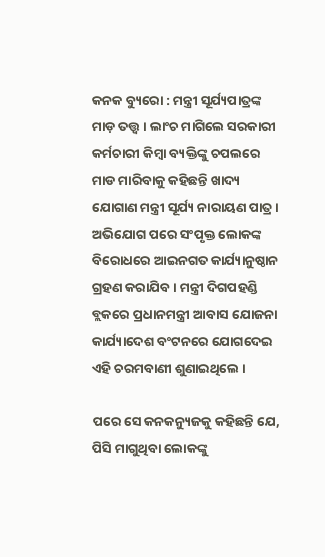କନକ ବ୍ୟୁରୋ : ମନ୍ତ୍ରୀ ସୂର୍ଯ୍ୟପାତ୍ରଙ୍କ ମାଡ଼ ତତ୍ତ୍ୱ । ଲାଂଚ ମାଗିଲେ ସରକାରୀ କର୍ମଚାରୀ କିମ୍ବା ବ୍ୟକ୍ତିଙ୍କୁ ଚପଲରେ ମାଡ ମାରିବାକୁ କହିଛନ୍ତି ଖାଦ୍ୟ ଯୋଗାଣ ମନ୍ତ୍ରୀ ସୂର୍ଯ୍ୟ ନାରାୟଣ ପାତ୍ର । ଅଭିଯୋଗ ପରେ ସଂପୃକ୍ତ ଲୋକଙ୍କ ବିରୋଧରେ ଆଇନଗତ କାର୍ଯ୍ୟାନୁଷ୍ଠାନ ଗ୍ରହଣ କରାଯିବ । ମନ୍ତ୍ରୀ ଦିଗପହଣ୍ଡି ବ୍ଲକରେ ପ୍ରଧାନମନ୍ତ୍ରୀ ଆବାସ ଯୋଜନା କାର୍ଯ୍ୟାଦେଶ ବଂଟନରେ ଯୋଗଦେଇ ଏହି ଚରମବାଣୀ ଶୁଣାଇଥିଲେ ।

ପରେ ସେ କନକନ୍ୟୁଜକୁ କହିଛନ୍ତି ଯେ, ପିସି ମାଗୁଥିବା ଲୋକଙ୍କୁ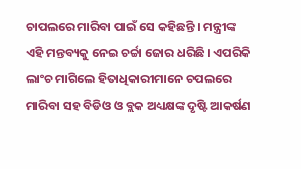ଚାପଲରେ ମାରିବା ପାଇଁ ସେ କହିଛନ୍ତି । ମନ୍ତ୍ରୀଙ୍କ ଏହି ମନ୍ତବ୍ୟକୁ ନେଇ ଚର୍ଚ୍ଚା ଜୋର ଧରିଛି । ଏପରିକି ଲାଂଚ ମାଗିଲେ ହିତାଧିକାରୀମାନେ ଚପଲରେ ମାରିବା ସହ ବିଡିଓ ଓ ବ୍ଲକ ଅଧ୍ୟକ୍ଷଙ୍କ ଦୃଷ୍ଟି ଆକର୍ଷଣ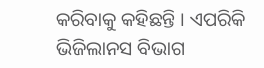କରିବାକୁ କହିଛନ୍ତି । ଏପରିକି ଭିଜିଲାନସ ବିଭାଗ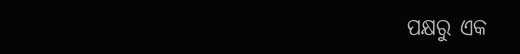ପକ୍ଷରୁ ଏକ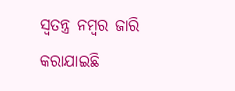ସ୍ୱତନ୍ତ୍ର ନମ୍ବର ଜାରି କରାଯାଇଛି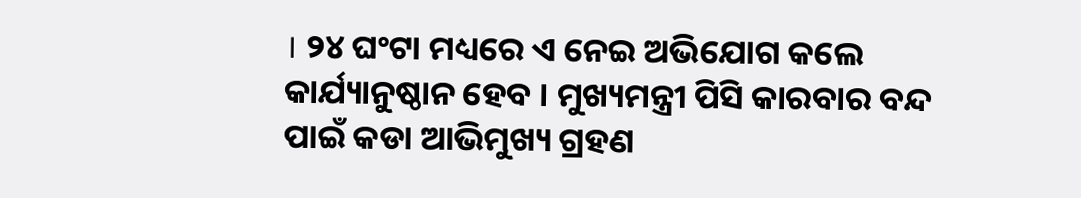। ୨୪ ଘଂଟା ମଧ୍ୟରେ ଏ ନେଇ ଅଭିଯୋଗ କଲେ କାର୍ଯ୍ୟାନୁଷ୍ଠାନ ହେବ । ମୁଖ୍ୟମନ୍ତ୍ରୀ ପିସି କାରବାର ବନ୍ଦ ପାଇଁ କଡା ଆଭିମୁଖ୍ୟ ଗ୍ରହଣ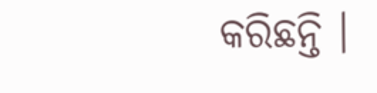କରିଛନ୍ତି ।